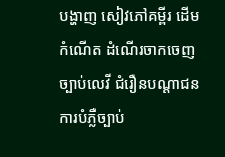បង្ហាញ សៀវភៅគម្ពីរ ដើមកំណើត ដំណើរចាកចេញ ច្បាប់លេវី ជំរឿនបណ្ដាជន ការបំភ្លឺច្បាប់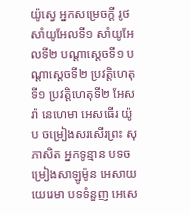យ៉ូស្វេ អ្នកសម្រេចក្ដី រូថ សាំយូអែលទី១ សាំយូអែលទី២ បណ្ដាស្ដេចទី១ បណ្ដាស្ដេចទី២ ប្រវត្តិហេតុទី១ ប្រវត្តិហេតុទី២ អែសរ៉ា នេហេមា អេសធើរ យ៉ូប ចម្រៀងសរសើរព្រះ សុភាសិត អ្នកទូន្មាន បទចម្រៀងសាឡូម៉ូន អេសាយ យេរេមា បទទំនួញ អេសេ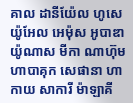គាល ដានីយ៉ែល ហូសេ យ៉ូអែល អេម៉ុស អូបាឌា យ៉ូណាស មីកា ណាហ៊ុម ហាបាគុក សេផានា ហាកាយ សាការី ម៉ាឡាគី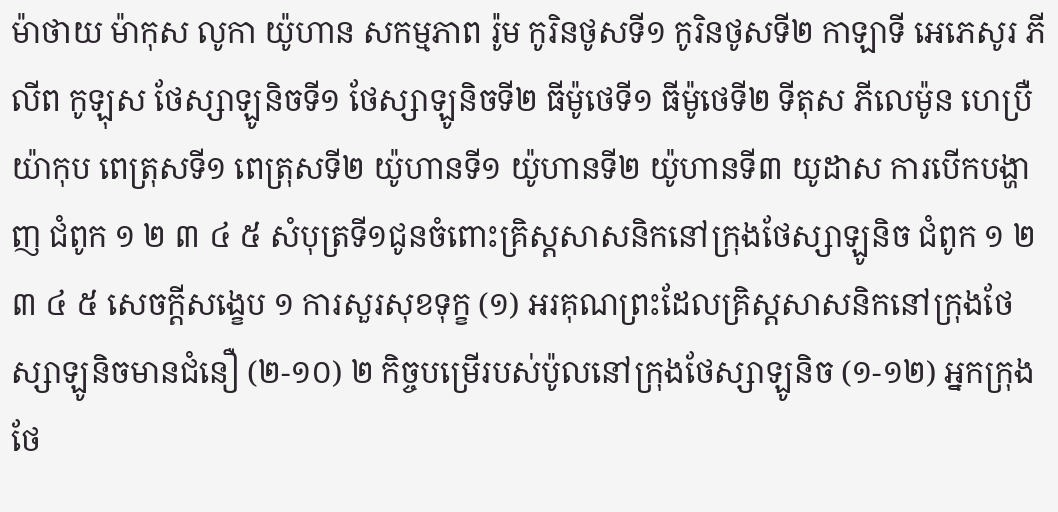ម៉ាថាយ ម៉ាកុស លូកា យ៉ូហាន សកម្មភាព រ៉ូម កូរិនថូសទី១ កូរិនថូសទី២ កាឡាទី អេភេសូរ ភីលីព កូឡុស ថែស្សាឡូនិចទី១ ថែស្សាឡូនិចទី២ ធីម៉ូថេទី១ ធីម៉ូថេទី២ ទីតុស ភីលេម៉ូន ហេប្រឺ យ៉ាកុប ពេត្រុសទី១ ពេត្រុសទី២ យ៉ូហានទី១ យ៉ូហានទី២ យ៉ូហានទី៣ យូដាស ការបើកបង្ហាញ ជំពូក ១ ២ ៣ ៤ ៥ សំបុត្រទី១ជូនចំពោះគ្រិស្តសាសនិកនៅក្រុងថែស្សាឡូនិច ជំពូក ១ ២ ៣ ៤ ៥ សេចក្ដីសង្ខេប ១ ការសួរសុខទុក្ខ (១) អរគុណព្រះដែលគ្រិស្តសាសនិកនៅក្រុងថែស្សាឡូនិចមានជំនឿ (២-១០) ២ កិច្ចបម្រើរបស់ប៉ូលនៅក្រុងថែស្សាឡូនិច (១-១២) អ្នកក្រុងថែ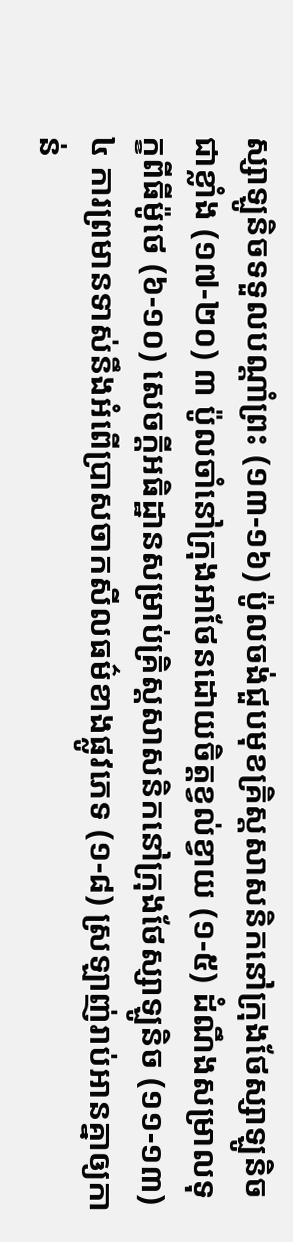ស្សាឡូនិចទទួលបណ្ដាំព្រះ (១៣-១៦) ប៉ូលចង់ជួបមុខគ្រិស្តសាសនិកនៅក្រុងថែស្សាឡូនិចជាខ្លាំង (១៧-២០) ៣ ប៉ូលចាំនៅក្រុងអាថែនដោយចិត្តខ្វល់ខ្វាយ (១-៥) ដំណឹងសម្រាលទុក្ខពីធីម៉ូថេ (៦-១០) សេចក្ដីអធិដ្ឋានសម្រាប់គ្រិស្តសាសនិកនៅក្រុងថែស្សាឡូនិច (១១-១៣) ៤ ការព្រមានទាស់នឹងអំពើប្រាសចាកសីលធម៌ខាងផ្លូវភេទ (១-៨) ស្រឡាញ់រាប់អានគ្នាឲ្យកាន់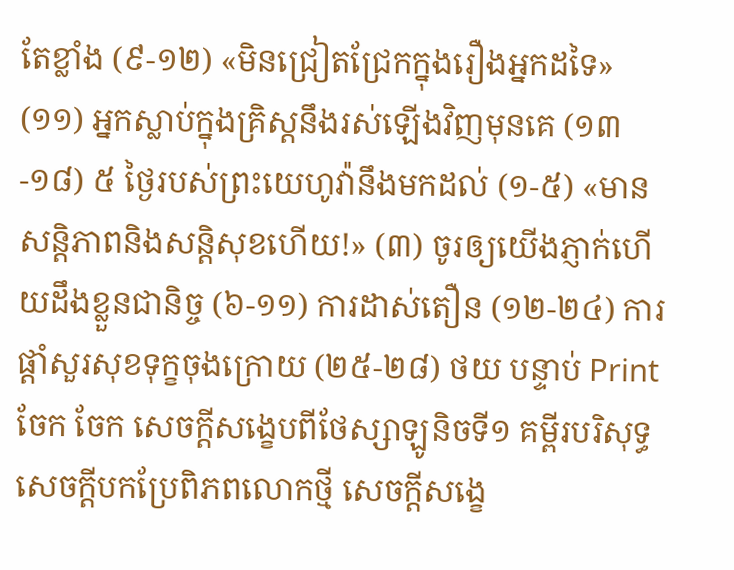តែខ្លាំង (៩-១២) «មិនជ្រៀតជ្រែកក្នុងរឿងអ្នកដទៃ» (១១) អ្នកស្លាប់ក្នុងគ្រិស្តនឹងរស់ឡើងវិញមុនគេ (១៣-១៨) ៥ ថ្ងៃរបស់ព្រះយេហូវ៉ានឹងមកដល់ (១-៥) «មានសន្តិភាពនិងសន្តិសុខហើយ!» (៣) ចូរឲ្យយើងភ្ញាក់ហើយដឹងខ្លួនជានិច្ច (៦-១១) ការដាស់តឿន (១២-២៤) ការផ្ដាំសួរសុខទុក្ខចុងក្រោយ (២៥-២៨) ថយ បន្ទាប់ Print ចែក ចែក សេចក្ដីសង្ខេបពីថែស្សាឡូនិចទី១ គម្ពីរបរិសុទ្ធសេចក្ដីបកប្រែពិភពលោកថ្មី សេចក្ដីសង្ខេ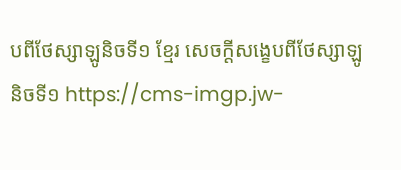បពីថែស្សាឡូនិចទី១ ខ្មែរ សេចក្ដីសង្ខេបពីថែស្សាឡូនិចទី១ https://cms-imgp.jw-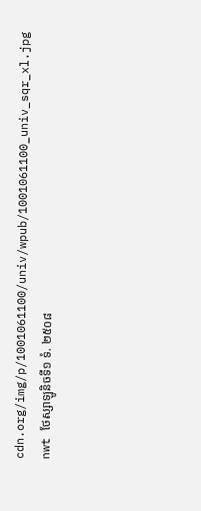cdn.org/img/p/1001061100/univ/wpub/1001061100_univ_sqr_xl.jpg nwt ថែស្សាឡូនិចទី១ ទំ. ២៥០៨